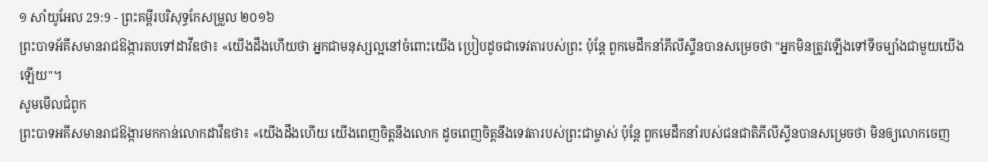១ សាំយូអែល 29:9 - ព្រះគម្ពីរបរិសុទ្ធកែសម្រួល ២០១៦
ព្រះបាទអ័គីសមានរាជឱង្ការតបទៅដាវីឌថា៖ «យើងដឹងហើយថា អ្នកជាមនុស្សល្អនៅចំពោះយើង ប្រៀបដូចជាទេវតារបស់ព្រះ ប៉ុន្តែ ពួកមេដឹកនាំភីលីស្ទីនបានសម្រេចថា "អ្នកមិនត្រូវឡើងទៅទីចម្បាំងជាមួយយើងឡើយ"។
សូមមើលជំពូក
ព្រះបាទអគីសមានរាជឱង្ការមកកាន់លោកដាវីឌថា៖ «យើងដឹងហើយ យើងពេញចិត្តនឹងលោក ដូចពេញចិត្តនឹងទេវតារបស់ព្រះជាម្ចាស់ ប៉ុន្តែ ពួកមេដឹកនាំរបស់ជនជាតិភីលីស្ទីនបានសម្រេចថា មិនឲ្យលោកចេញ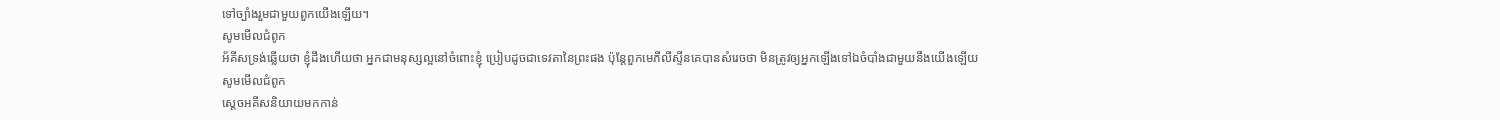ទៅច្បាំងរួមជាមួយពួកយើងឡើយ។
សូមមើលជំពូក
អ័គីសទ្រង់ឆ្លើយថា ខ្ញុំដឹងហើយថា អ្នកជាមនុស្សល្អនៅចំពោះខ្ញុំ ប្រៀបដូចជាទេវតានៃព្រះផង ប៉ុន្តែពួកមេភីលីស្ទីនគេបានសំរេចថា មិនត្រូវឲ្យអ្នកឡើងទៅឯចំបាំងជាមួយនឹងយើងឡើយ
សូមមើលជំពូក
ស្តេចអគីសនិយាយមកកាន់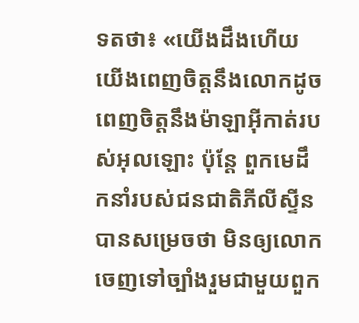ទតថា៖ «យើងដឹងហើយ យើងពេញចិត្តនឹងលោកដូចពេញចិត្តនឹងម៉ាឡាអ៊ីកាត់របស់អុលឡោះ ប៉ុន្តែ ពួកមេដឹកនាំរបស់ជនជាតិភីលីស្ទីនបានសម្រេចថា មិនឲ្យលោកចេញទៅច្បាំងរួមជាមួយពួក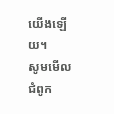យើងឡើយ។
សូមមើលជំពូក